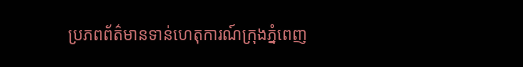ប្រភពព័ត៌មានទាន់ហេតុការណ៍ក្រុងភ្នំពេញ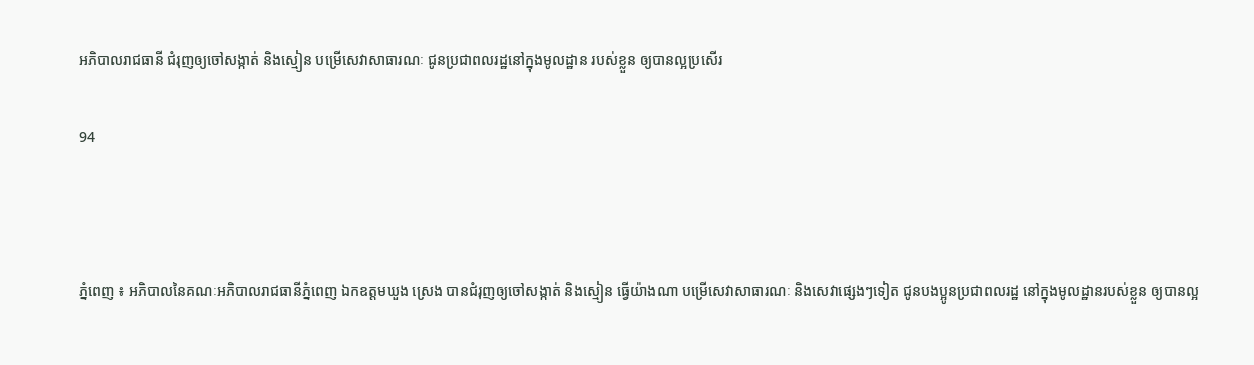អភិបាលរាជធានី ជំរុញឲ្យចៅសង្កាត់ និងស្មៀន បម្រើសេវាសាធារណៈ ជូនប្រជាពលរដ្ឋនៅក្នុងមូលដ្ឋាន របស់ខ្លួន ឲ្យបានល្អប្រសើរ

94



ភ្នំពេញ ៖ អភិបាលនៃគណៈអភិបាលរាជធានីភ្នំពេញ ឯកឧត្តមឃួង ស្រេង បានជំរុញឲ្យចៅសង្កាត់ និងស្មៀន ធ្វើយ៉ាងណា បម្រើសេវាសាធារណៈ និងសេវាផ្សេងៗទៀត ជូនបងប្អូនប្រជាពលរដ្ឋ នៅក្នុងមូលដ្ឋានរបស់ខ្លួន ឲ្យបានល្អ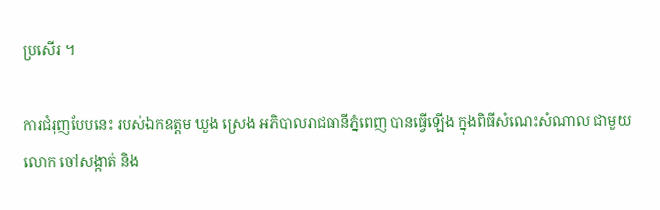ប្រសើរ ។

ការជំរុញបែបនេះ របស់ឯកឧត្តម ឃួង ស្រេង អភិបាលរាជធានីភ្នំពេញ បានធ្វើឡើង ក្នុងពិធីសំណេះសំណាល ជាមួយលោក ចៅសង្កាត់ និង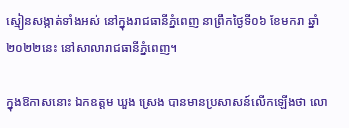ស្មៀនសង្កាត់ទាំងអស់ នៅក្នុងរាជធានីភ្នំពេញ នាព្រឹកថ្ងៃទី០៦ ខែមករា ឆ្នាំ២០២២នេះ នៅសាលារាជធានីភ្នំពេញ។

ក្នុងឱកាសនោះ ឯកឧត្តម ឃួង ស្រេង បានមានប្រសាសន៍លើកឡើងថា លោ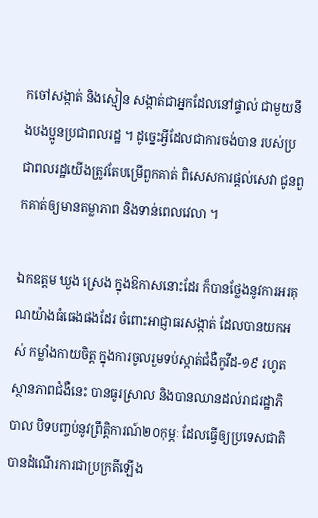កចៅសង្កាត់ និងស្មៀន សង្កាត់ជាអ្នកដែលនៅផ្ទាល់ ជាមួយនឹងបងប្អូនប្រជាពលរដ្ឋ ។ ដូច្នេះអ្វីដែលជាការចង់បាន របស់ប្រជាពលរដ្ឋយើងត្រូវតែបម្រើពួកគាត់ ពិសេសការផ្តល់សេវា ជូនពួកគាត់ឲ្យមានតម្លាភាព និងទាន់ពេលវេលា ។

ឯកឧត្តម ឃួង ស្រេង ក្នុងឱកាសនោះដែរ ក៏បានថ្លែងនូវការអរគុណយ៉ាងធំធេងផងដែរ ចំពោះអាជ្ញាធរសង្កាត់ ដែលបានយកអស់ កម្លាំងកាយចិត្ត ក្នុងការចូលរួមទប់ស្កាត់ជំងឺកូវីដ-១៩ រហូតស្ថានភាពជំងឺនេះ បានធូរស្រាល និងបានឈានដល់រាជរដ្ឋាភិបាល បិទបញ្ចប់នូវព្រឹត្តិការណ៍២០កុម្ភៈ ដែលធ្វើឲ្យប្រទេសជាតិ បានដំណើរការជាប្រក្រតីឡើង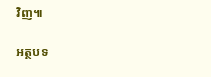វិញ៕

អត្ថបទ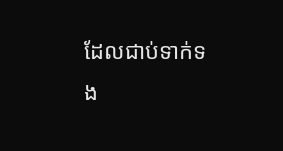ដែលជាប់ទាក់ទង